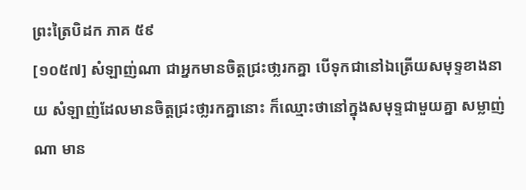ព្រះត្រៃបិដក ភាគ ៥៩
[១០៥៧] សំឡាញ់ណា ជាអ្នកមានចិត្តជ្រះថា្លរកគ្នា បើទុកជានៅឯត្រើយសមុទ្ទខាងនាយ សំឡាញ់ដែលមានចិត្តជ្រះថា្លរកគ្នានោះ ក៏ឈ្មោះថានៅក្នុងសមុទ្ទជាមួយគ្នា សម្លាញ់ណា មាន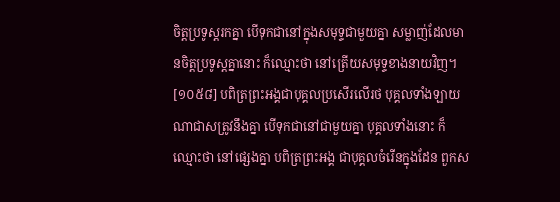ចិត្តប្រទូស្តរកគ្នា បើទុកជានៅក្នុងសមុទ្ទជាមួយគ្នា សម្លាញ់ដែលមានចិត្តប្រទូស្តគ្នានោះ ក៏ឈ្មោះថា នៅត្រើយសមុទ្ទខាងនាយវិញ។
[១០៥៨] បពិត្រព្រះអង្គជាបុគ្គលប្រសើរលើរថ បុគ្គលទាំងឡាយណាជាសត្រូវនឹងគ្នា បើទុកជានៅជាមួយគ្នា បុគ្គលទាំងនោះ ក៏ឈ្មោះថា នៅផ្សេងគ្នា បពិត្រព្រះអង្គ ជាបុគ្គលចំរើនក្នុងដែន ពួកស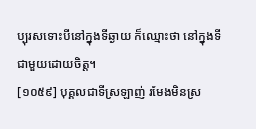ប្បុរសទោះបីនៅក្នុងទីឆ្ងាយ ក៏ឈ្មោះថា នៅក្នុងទីជាមួយដោយចិត្ត។
[១០៥៩] បុគ្គលជាទីស្រឡាញ់ រមែងមិនស្រ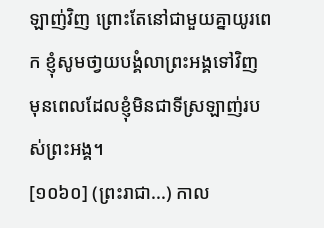ឡាញ់វិញ ព្រោះតែនៅជាមួយគ្នាយូរពេក ខ្ញុំសូមថា្វយបង្គំលាព្រះអង្គទៅវិញ មុនពេលដែលខ្ញុំមិនជាទីស្រឡាញ់របស់ព្រះអង្គ។
[១០៦០] (ព្រះរាជា...) កាល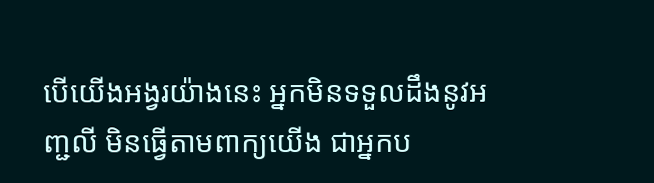បើយើងអង្វរយ៉ាងនេះ អ្នកមិនទទួលដឹងនូវអញ្ជលី មិនធ្វើតាមពាក្យយើង ជាអ្នកប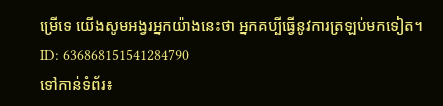ម្រើទេ យើងសូមអង្វរអ្នកយ៉ាងនេះថា អ្នកគប្បីធ្វើនូវការត្រឡប់មកទៀត។
ID: 636868151541284790
ទៅកាន់ទំព័រ៖